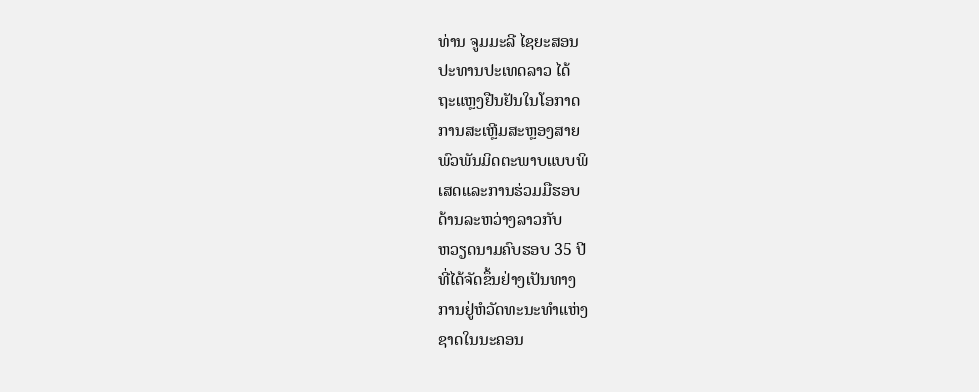ທ່ານ ຈູມມະລີ ໄຊຍະສອນ
ປະທານປະເທດລາວ ໄດ້
ຖະແຫຼງຢືນຢັນໃນໂອກາດ
ການສະເຫຼີມສະຫຼອງສາຍ
ພົວພັນມິດຕະພາບແບບພິ
ເສດແລະການຮ່ວມມືຮອບ
ດ້ານລະຫວ່າງລາວກັບ
ຫວຽດນາມຄົບຮອບ 35 ປີ
ທີ່ໄດ້ຈັດຂຶ້ນຢ່າງເປັນທາງ
ການຢູ່ຫໍວັດທະນະທໍາແຫ່ງ
ຊາດໃນນະຄອນ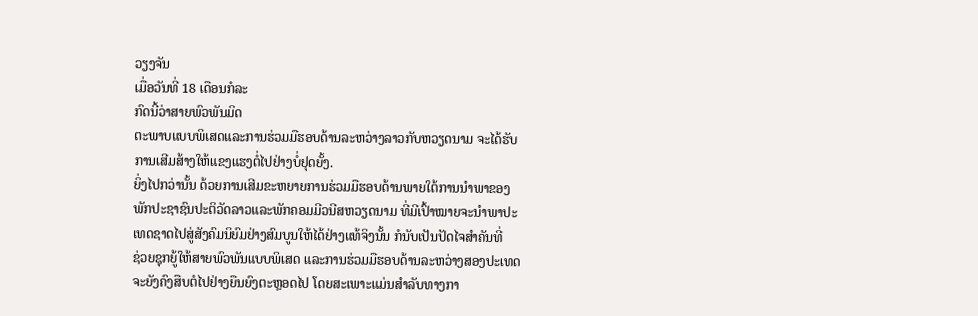ວຽງຈັນ
ເມື່ອວັນທີ່ 18 ເດືອນກໍລະ
ກົດນີ້ວ່າສາຍພົວພັນມິດ
ຕະພາບແບບພິເສດແລະການຮ່ວມມືຮອບດ້ານລະຫວ່າງລາວກັບຫວຽດນາມ ຈະໄດ້ຮັບ
ການເສີມສ້າງໃຫ້ແຂງແຮງຕໍ່ໄປຢ່າງບໍ່ຢຸດຍັ້ງ.
ຍິ່ງໄປກວ່ານັ້ນ ດ້ວຍການເສີມຂະຫຍາຍການຮ່ວມມືຮອບດ້ານພາຍໃຕ້ການນໍາພາຂອງ
ພັກປະຊາຊົນປະຕິວັດລາວແລະພັກຄອມມີວນີສຫວຽດນາມ ທີ່ມີເປົ້າໝາຍຈະນໍາພາປະ
ເທດຊາດໄປສູ່ສັງຄົມນິຍົມຢ່າງສົມບູນໃຫ້ໄດ້ຢ່າງແທ້ຈິງນັ້ນ ກໍນັບເປັນປັດໄຈສໍາຄັນທີ່
ຊ່ວຍຊຸກຍູ້ໃຫ້ສາຍພົວພັນແບບພິເສດ ແລະການຮ່ວມມືຮອບດ້ານລະຫວ່າງສອງປະເທດ
ຈະຍັງຄົງສືບຕໍໄປຢ່າງຍືນຍົງຕະຫຼອດໄປ ໂດຍສະເພາະແມ່ນສໍາລັບທາງກາ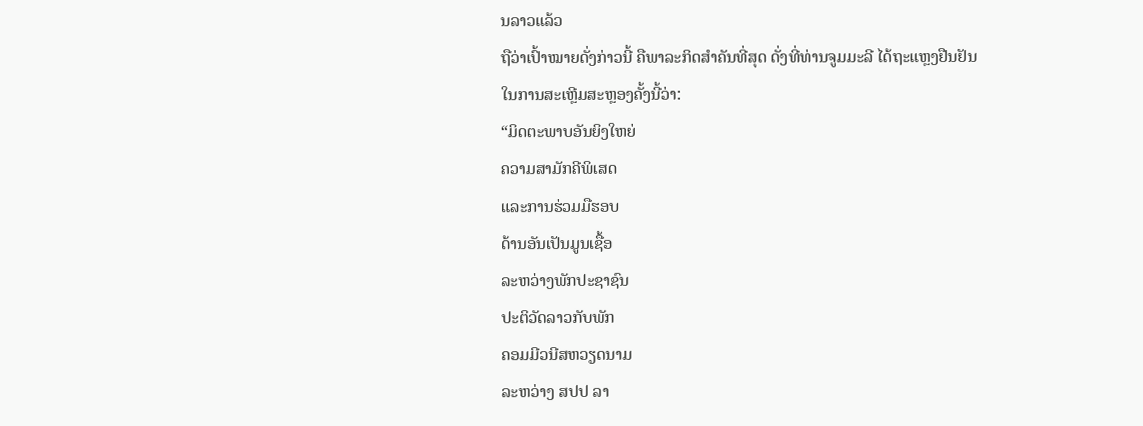ນລາວແລ້ວ
ຖືວ່າເປົ້າໝາຍດັ່ງກ່າວນີ້ ຄືພາລະກິດສໍາຄັນທີ່ສຸດ ດັ່ງທີ່ທ່ານຈູມມະລີ ໄດ້ຖະແຫຼງຢືນຢັນ
ໃນການສະເຫຼີມສະຫຼອງຄັ້ງນີ້ວ່າ:
“ມິດຕະພາບອັນຍິງໃຫຍ່
ຄວາມສາມັກຄີພິເສດ
ແລະການຮ່ວມມືຮອບ
ດ້ານອັນເປັນມູນເຊື້ອ
ລະຫວ່າງພັກປະຊາຊົນ
ປະຕິວັດລາວກັບພັກ
ຄອມມີວນີສຫວຽດນາມ
ລະຫວ່າງ ສປປ ລາ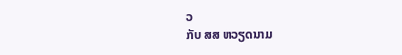ວ
ກັບ ສສ ຫວຽດນາມ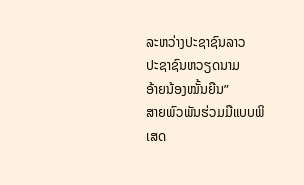ລະຫວ່າງປະຊາຊົນລາວ
ປະຊາຊົນຫວຽດນາມ
ອ້າຍນ້ອງໝັ້ນຍືນ”
ສາຍພົວພັນຮ່ວມມືແບບພິເສດ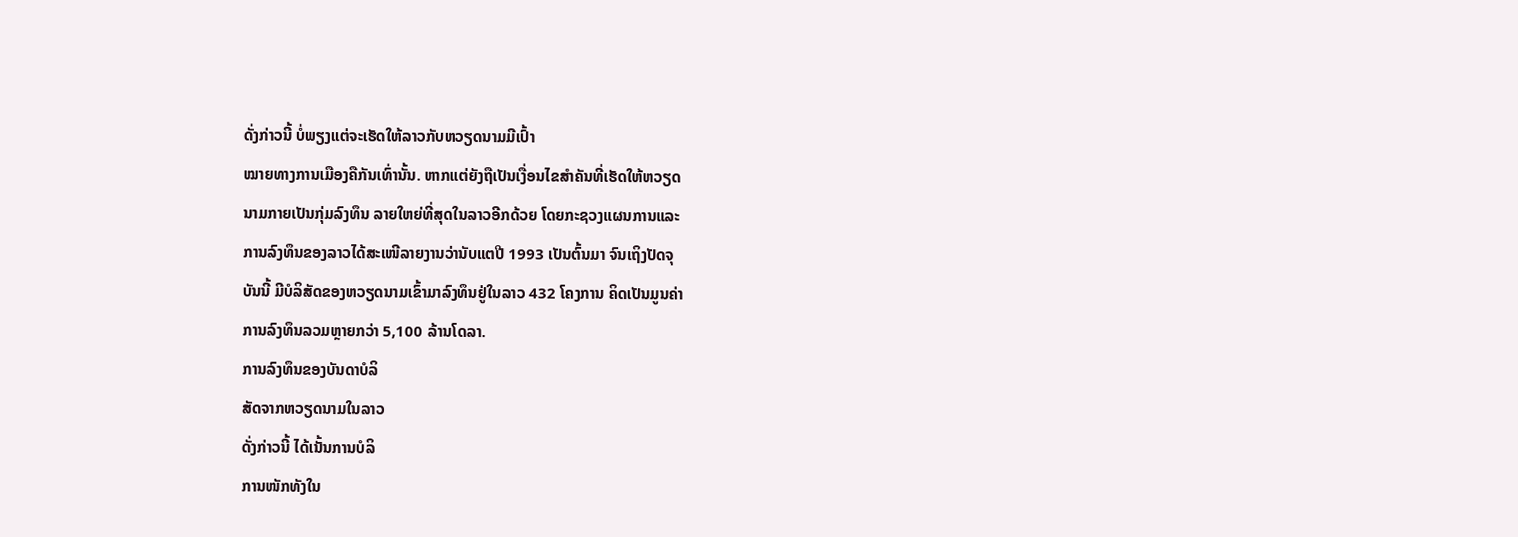ດັ່ງກ່າວນີ້ ບໍ່ພຽງແຕ່ຈະເຮັດໃຫ້ລາວກັບຫວຽດນາມມີເປົ້າ
ໝາຍທາງການເມືອງຄືກັນເທົ່ານັ້ນ. ຫາກແຕ່ຍັງຖືເປັນເງື່ອນໄຂສໍາຄັນທີ່ເຮັດໃຫ້ຫວຽດ
ນາມກາຍເປັນກຸ່ມລົງທຶນ ລາຍໃຫຍ່ທີ່ສຸດໃນລາວອີກດ້ວຍ ໂດຍກະຊວງແຜນການແລະ
ການລົງທຶນຂອງລາວໄດ້ສະເໜີລາຍງານວ່ານັບແຕປີ 1993 ເປັນຕົ້ນມາ ຈົນເຖິງປັດຈຸ
ບັນນີ້ ມີບໍລິສັດຂອງຫວຽດນາມເຂົ້າມາລົງທຶນຢູ່ໃນລາວ 432 ໂຄງການ ຄິດເປັນມູນຄ່າ
ການລົງທຶນລວມຫຼາຍກວ່າ 5,100 ລ້ານໂດລາ.
ການລົງທຶນຂອງບັນດາບໍລິ
ສັດຈາກຫວຽດນາມໃນລາວ
ດັ່ງກ່າວນີ້ ໄດ້ເນັ້ນການບໍລິ
ການໜັກທັງໃນ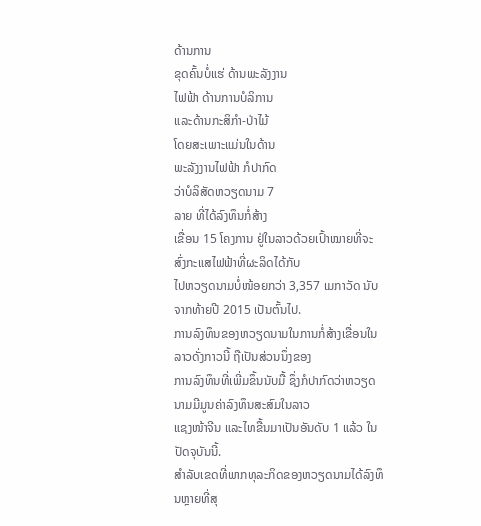ດ້ານການ
ຂຸດຄົ້ນບໍ່ແຮ່ ດ້ານພະລັງງານ
ໄຟຟ້າ ດ້ານການບໍລິການ
ແລະດ້ານກະສິກໍາ-ປ່າໄມ້
ໂດຍສະເພາະແມ່ນໃນດ້ານ
ພະລັງງານໄຟຟ້າ ກໍປາກົດ
ວ່າບໍລິສັດຫວຽດນາມ 7
ລາຍ ທີ່ໄດ້ລົງທຶນກໍ່ສ້າງ
ເຂື່ອນ 15 ໂຄງການ ຢູ່ໃນລາວດ້ວຍເປົ້າໝາຍທີ່ຈະສົ່ງກະແສໄຟຟ້າທີ່ຜະລິດໄດ້ກັບ
ໄປຫວຽດນາມບໍ່ໜ້ອຍກວ່າ 3,357 ເມກາວັດ ນັບຈາກທ້າຍປີ 2015 ເປັນຕົ້ນໄປ.
ການລົງທຶນຂອງຫວຽດນາມໃນການກໍ່ສ້າງເຂື່ອນໃນລາວດັ່ງກາວນີ້ ຖືເປັນສ່ວນນຶ່ງຂອງ
ການລົງທຶນທີ່ເພີ່ມຂຶ້ນນັບມື້ ຊຶ່ງກໍປາກົດວ່າຫວຽດນາມມີມູນຄ່າລົງທຶນສະສົມໃນລາວ
ແຊງໜ້າຈີນ ແລະໄທຂື້ນມາເປັນອັນດັບ 1 ແລ້ວ ໃນປັດຈຸບັນນີ້.
ສໍາລັບເຂດທີ່ພາກທຸລະກິດຂອງຫວຽດນາມໄດ້ລົງທຶນຫຼາຍທີ່ສຸ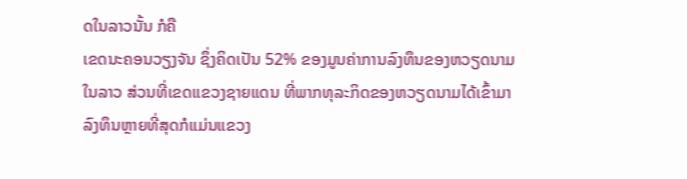ດໃນລາວນັ້ນ ກໍຄື
ເຂດນະຄອນວຽງຈັນ ຊຶ່ງຄິດເປັນ 52% ຂອງມູນຄ່າການລົງທຶນຂອງຫວຽດນາມ
ໃນລາວ ສ່ວນທີ່ເຂດແຂວງຊາຍແດນ ທີ່ພາກທຸລະກິດຂອງຫວຽດນາມໄດ້ເຂົ້າມາ
ລົງທຶນຫຼາຍທີ່ສຸດກໍແມ່ນແຂວງ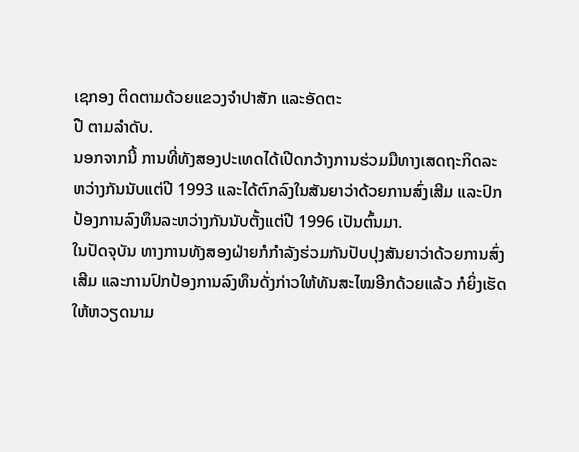ເຊກອງ ຕິດຕາມດ້ວຍແຂວງຈໍາປາສັກ ແລະອັດຕະ
ປື ຕາມລໍາດັບ.
ນອກຈາກນີ້ ການທີ່ທັງສອງປະເທດໄດ້ເປີດກວ້າງການຮ່ວມມືທາງເສດຖະກິດລະ
ຫວ່າງກັນນັບແຕ່ປີ 1993 ແລະໄດ້ຕົກລົງໃນສັນຍາວ່າດ້ວຍການສົ່ງເສີມ ແລະປົກ
ປ້ອງການລົງທຶນລະຫວ່າງກັນນັບຕັ້ງແຕ່ປີ 1996 ເປັນຕົ້ນມາ.
ໃນປັດຈຸບັນ ທາງການທັງສອງຝ່າຍກໍກໍາລັງຮ່ວມກັນປັບປຸງສັນຍາວ່າດ້ວຍການສົ່ງ
ເສີມ ແລະການປົກປ້ອງການລົງທຶນດັ່ງກ່າວໃຫ້ທັນສະໄໝອີກດ້ວຍແລ້ວ ກໍຍິ່ງເຮັດ
ໃຫ້ຫວຽດນາມ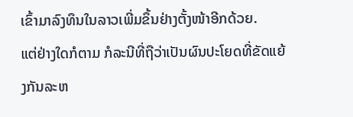ເຂົ້າມາລົງທຶນໃນລາວເພີ່ມຂຶ້ນຢ່າງຕັ້ງໜ້າອີກດ້ວຍ.
ແຕ່ຢ່າງໃດກໍຕາມ ກໍລະນີທີ່ຖືວ່າເປັນຜົນປະໂຍດທີ່ຂັດແຍ້ງກັນລະຫ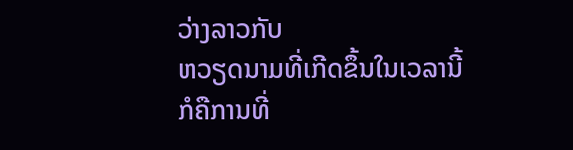ວ່າງລາວກັບ
ຫວຽດນາມທີ່ເກີດຂຶ້ນໃນເວລານີ້ ກໍຄືການທີ່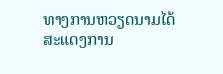ທາງການຫວຽດນາມໄດ້ສະແດງການ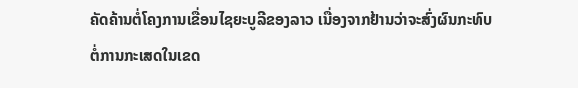ຄັດຄ້ານຕໍ່ໂຄງການເຂື່ອນໄຊຍະບູລີຂອງລາວ ເນື່ອງຈາກຢ້ານວ່າຈະສົ່ງຜົນກະທົບ
ຕໍ່ການກະເສດໃນເຂດ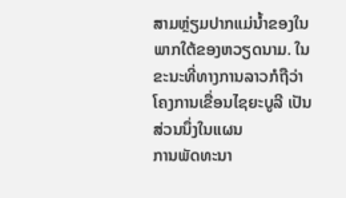ສາມຫຼ່ຽມປາກແມ່ນໍ້າຂອງໃນພາກໃຕ້ຂອງຫວຽດນາມ. ໃນ
ຂະນະທີ່ທາງການລາວກໍຖືວ່າ ໂຄງການເຂື່ອນໄຊຍະບູລີ ເປັນສ່ວນນຶ່ງໃນແຜນ
ການພັດທະນາ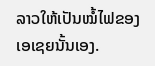ລາວໃຫ້ເປັນໝໍ້ໄຟຂອງເອເຊຍນັ້ນເອງ.